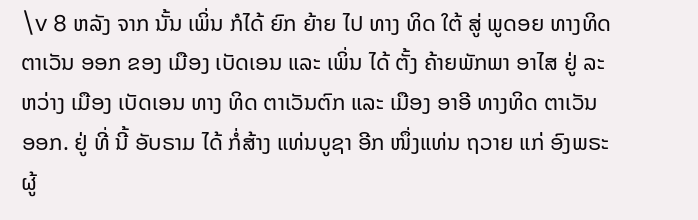\v 8 ຫລັງ ຈາກ ນັ້ນ ເພິ່ນ ກໍໄດ້ ຍົກ ຍ້າຍ ໄປ ທາງ ທິດ ໃຕ້ ສູ່ ພູດອຍ ທາງທິດ ຕາເວັນ ອອກ ຂອງ ເມືອງ ເບັດເອນ ແລະ ເພິ່ນ ໄດ້ ຕັ້ງ ຄ້າຍພັກພາ ອາໄສ ຢູ່ ລະຫວ່າງ ເມືອງ ເບັດເອນ ທາງ ທິດ ຕາເວັນຕົກ ແລະ ເມືອງ ອາອີ ທາງທິດ ຕາເວັນ ອອກ. ຢູ່ ທີ່ ນີ້ ອັບຣາມ ໄດ້ ກໍ່ສ້າງ ແທ່ນບູຊາ ອີກ ໜຶ່ງແທ່ນ ຖວາຍ ແກ່ ອົງພຣະ ຜູ້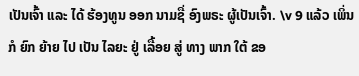ເປັນເຈົ້າ ແລະ ໄດ້ ຮ້ອງທູນ ອອກ ນາມຊື່ ອົງພຣະ ຜູ້ເປັນເຈົ້າ. \v 9 ແລ້ວ ເພິ່ນ ກໍ ຍົກ ຍ້າຍ ໄປ ເປັນ ໄລຍະ ຢູ່ ເລື້ອຍ ສູ່ ທາງ ພາກ ໃຕ້ ຂອ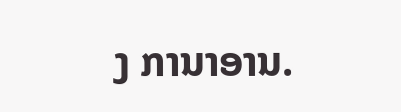ງ ການາອານ.